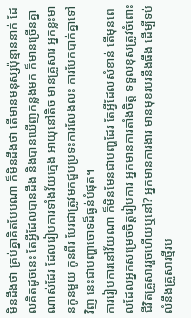មិនដឹងថា គ្រប់គ្នាគិតបែបណា ក៏មិនដឹងថា តើមានមនុស្សប៉ុន្មាននាក់ ដែលគិតដូចនេះ តែអ្វីដែលបានដឹង និងបានឃើញកន្លងមក ក៏មានច្រើនគ្នាណាស់ដែរ ដែលរៀបការទាំងវ័យក្មេង អាយុនៅតិច មានគ្រួសារ អ្នកខ្លះមានកូនមួយ កូនពីរ បែរជាត្រូវមកជួបប្រទះការលែងលះ ការបែកបាក់គ្នាទៅវិញ នេះជាបញ្ហាចោទដ៏ធ្ងន់បំផុត។
ការរៀបការនៅវ័យណា ក៏មិនមែនជាបញ្ហដែរ តែអ្វីដែលសំខាន់ តើមុនពេលដែលអ្នកសម្រេចចិត្តរៀបការ អ្នកមានការតាំងចិត្ត ទទួលខុសត្រូវចំពោះជីវិតគ្រួសាររួចហើយឬនៅ? អ្នកមានការងារ មានមុខរបរនឹងធឹង ដើម្បីទប់លំនឹងគ្រួសារថ្មីរប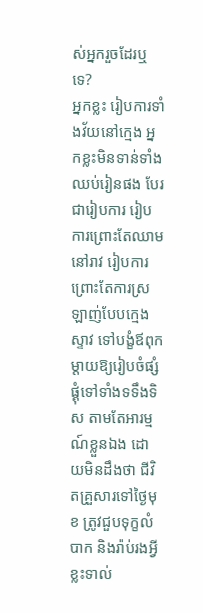ស់អ្នករួចដែរឬទេ?
អ្នកខ្លះ រៀបការទាំងវ័យនៅក្មេង អ្នកខ្លះមិនទាន់ទាំងឈប់រៀនផង បែរជារៀបការ រៀបការព្រោះតែឈាមនៅរាវ រៀបការព្រោះតែការស្រឡាញ់បែបក្មេងស្ទាវ ទៅបង្ខំឪពុកម្ដាយឱ្យរៀបចំផ្សំផ្គុំទៅទាំងទទឹងទិស តាមតែអារម្មណ៍ខ្លួនឯង ដោយមិនដឹងថា ជីវិតគ្រួសារទៅថ្ងៃមុខ ត្រូវជួបទុក្ខលំបាក និងរ៉ាប់រងអ្វីខ្លះទាល់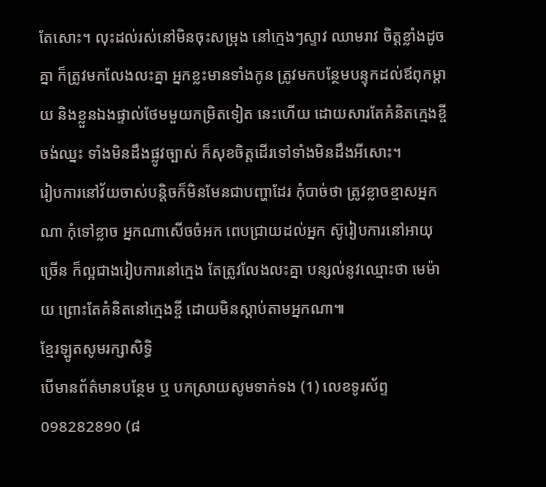តែសោះ។ លុះដល់រស់នៅមិនចុះសម្រុង នៅក្មេងៗស្ទាវ ឈាមរាវ ចិត្តខ្លាំងដូចគ្នា ក៏ត្រូវមកលែងលះគ្នា អ្នកខ្លះមានទាំងកូន ត្រូវមកបន្ថែមបន្ទុកដល់ឪពុកម្ដាយ និងខ្លួនឯងផ្ទាល់ថែមមួយកម្រិតទៀត នេះហើយ ដោយសារតែគំនិតក្មេងខ្ចី ចង់ឈ្នះ ទាំងមិនដឹងផ្លូវច្បាស់ ក៏សុខចិត្តដើរទៅទាំងមិនដឹងអីសោះ។
រៀបការនៅវ័យចាស់បន្តិចក៏មិនមែនជាបញ្ហាដែរ កុំបាច់ថា ត្រូវខ្លាចខ្មាសអ្នកណា កុំទៅខ្លាច អ្នកណាសើចចំអក ពេបជ្រាយដល់អ្នក ស៊ូរៀបការនៅអាយុច្រើន ក៏ល្អជាងរៀបការនៅក្មេង តែត្រូវលែងលះគ្នា បន្សល់នូវឈ្មោះថា មេម៉ាយ ព្រោះតែគំនិតនៅក្មេងខ្ចី ដោយមិនស្ដាប់តាមអ្នកណា៕
ខ្មែរឡូតសូមរក្សាសិទ្ធិ
បើមានព័ត៌មានបន្ថែម ឬ បកស្រាយសូមទាក់ទង (1) លេខទូរស័ព្ទ 098282890 (៨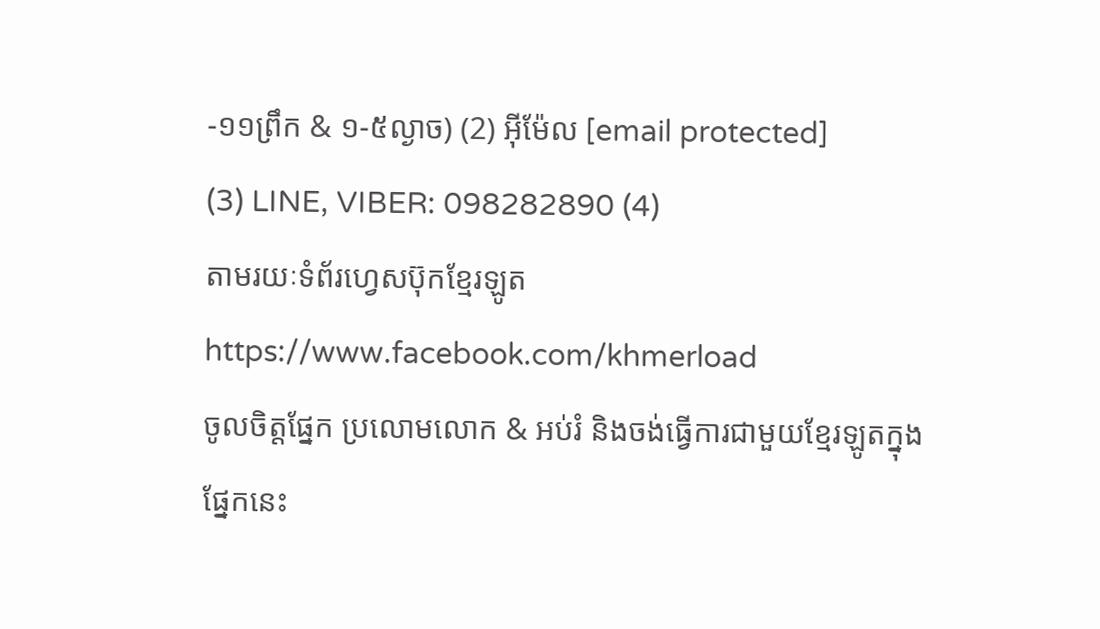-១១ព្រឹក & ១-៥ល្ងាច) (2) អ៊ីម៉ែល [email protected]
(3) LINE, VIBER: 098282890 (4)
តាមរយៈទំព័រហ្វេសប៊ុកខ្មែរឡូត https://www.facebook.com/khmerload
ចូលចិត្តផ្នែក ប្រលោមលោក & អប់រំ និងចង់ធ្វើការជាមួយខ្មែរឡូតក្នុងផ្នែកនេះ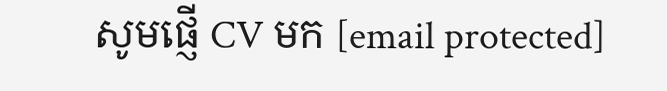សូមផ្ញើ CV មក [email protected]